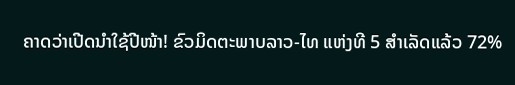ຄາດວ່າເປີດນຳໃຊ້ປີໜ້າ! ຂົວມິດຕະພາບລາວ-ໄທ ແຫ່ງທີ 5 ສຳເລັດແລ້ວ 72%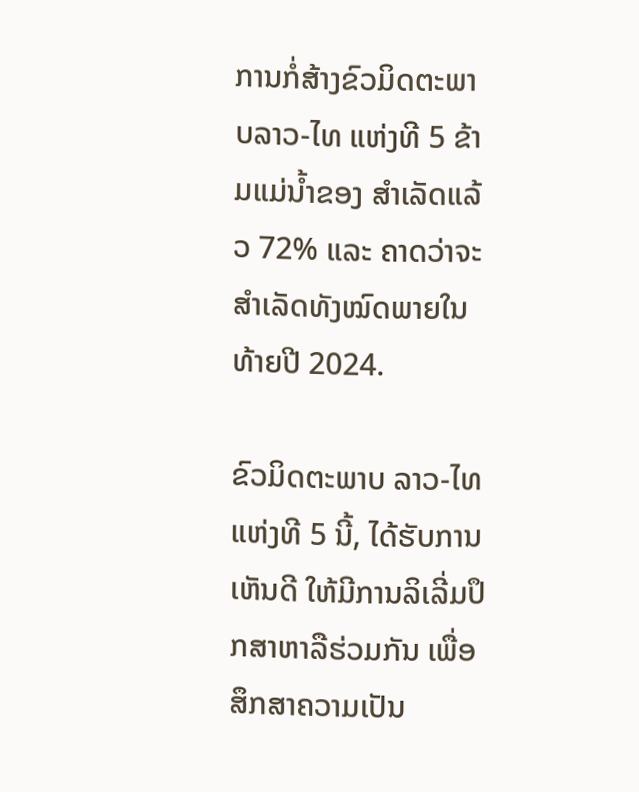ການກໍ່ສ້າງຂົວມິດຕະພາບລາວ-ໄທ ແຫ່ງທີ 5 ຂ້າມແມ່ນ້ຳຂອງ ສຳເລັດແລ້ວ 72% ແລະ ຄາດວ່າຈະສຳເລັດທັງໝົດພາຍໃນທ້າຍປີ 2024.

ຂົວມິດຕະພາບ ລາວ-ໄທ ແຫ່ງທີ 5 ນີ້, ໄດ້ຮັບການເຫັນດີ ໃຫ້ມີການລິເລີ່ມປຶກສາຫາລືຮ່ວມກັນ ເພື່ອສຶກສາຄວາມເປັນ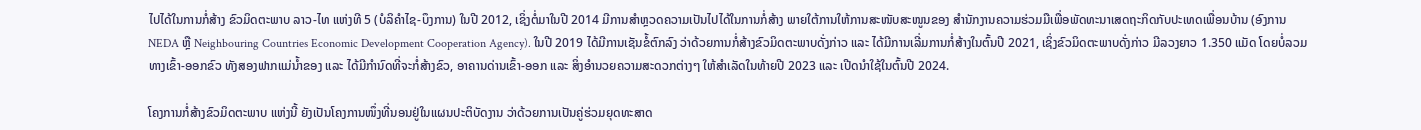ໄປໄດ້ໃນການກໍ່ສ້າງ ຂົວມິດຕະພາບ ລາວ-ໄທ ແຫ່ງທີ 5 (ບໍລິຄຳໄຊ-ບຶງການ) ໃນປີ 2012, ເຊິ່ງຕໍ່ມາໃນປີ 2014 ມີການສໍາຫຼວດຄວາມເປັນໄປໄດ້ໃນການກໍ່ສ້າງ ພາຍໃຕ້ການໃຫ້ການສະໜັບສະໜູນຂອງ ສໍານັກງານຄວາມຮ່ວມມືເພື່ອພັດທະນາເສດຖະກິດກັບປະເທດເພື່ອນບ້ານ (ອົງການ NEDA ຫຼື Neighbouring Countries Economic Development Cooperation Agency). ໃນປີ 2019 ໄດ້ມີການເຊັນຂໍ້ຕົກລົງ ວ່າດ້ວຍການກໍ່ສ້າງຂົວມິດຕະພາບດັ່ງກ່າວ ແລະ ໄດ້ມີການເລີ່ມການກໍ່ສ້າງໃນຕົ້ນປີ 2021, ເຊິ່ງຂົວມິດຕະພາບດັ່ງກ່າວ ມີລວງຍາວ 1.350 ແມັດ ໂດຍບໍ່ລວມທາງເຂົ້າ-ອອກຂົວ ທັງສອງຟາກແມ່ນໍ້າຂອງ ແລະ ໄດ້ມີກໍານົດທີ່ຈະກໍ່ສ້າງຂົວ, ອາຄານດ່ານເຂົ້າ-ອອກ ແລະ ສິ່ງອໍານວຍຄວາມສະດວກຕ່າງໆ ໃຫ້ສໍາເລັດໃນທ້າຍປີ 2023 ແລະ ເປີດນໍາໃຊ້ໃນຕົ້ນປີ 2024.

ໂຄງການກໍ່ສ້າງຂົວມິດຕະພາບ ແຫ່ງນີ້ ຍັງເປັນໂຄງການໜຶ່ງທີ່ນອນຢູ່ໃນແຜນປະຕິບັດງານ ວ່າດ້ວຍການເປັນຄູ່ຮ່ວມຍຸດທະສາດ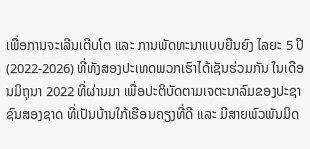ເພື່ອການຈະເລີນເຕີບໂຕ ແລະ ການພັດທະນາແບບຍືນຍົງ ໄລຍະ 5 ປີ (2022-2026) ທີ່ທັງສອງປະເທດພວກເຮົາໄດ້ເຊັນຮ່ວມກັນ ໃນເດືອນມິຖຸນາ 2022 ທີ່ຜ່ານມາ ເພື່ອປະຕິບັດຕາມເຈຕະນາລົມຂອງປະຊາຊົນສອງຊາດ ທີ່ເປັນບ້ານໃກ້ເຮືອນຄຽງທີ່ດີ ແລະ ມີສາຍພົວພັນມິດ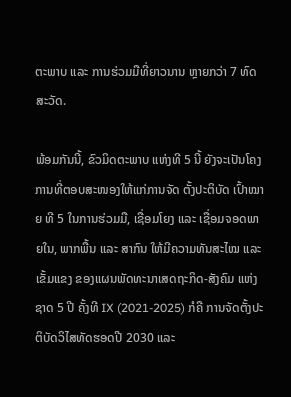ຕະພາບ ແລະ ການຮ່ວມມືທີ່ຍາວນານ ຫຼາຍກວ່າ 7 ທົດສະວັດ.

ພ້ອມກັນນີ້, ຂົວມິດຕະພາບ ແຫ່ງທີ 5 ນີ້ ຍັງຈະເປັນໂຄງການທີ່ຕອບສະໜອງໃຫ້ແກ່ການຈັດ ຕັ້ງປະຕິບັດ ເປົ້າໝາຍ ທີ 5 ໃນການຮ່ວມມື, ເຊື່ອມໂຍງ ແລະ ເຊື່ອມຈອດພາຍໃນ, ພາກພື້ນ ແລະ ສາກົນ ໃຫ້ມີຄວາມທັນສະໄໝ ແລະ ເຂັ້ມແຂງ ຂອງແຜນພັດທະນາເສດຖະກິດ-ສັງຄົມ ແຫ່ງຊາດ 5 ປີ ຄັ້ງທີ IX (2021-2025) ກໍຄື ການຈັດຕັ້ງປະຕິບັດວິໄສທັດຮອດປີ 2030 ແລະ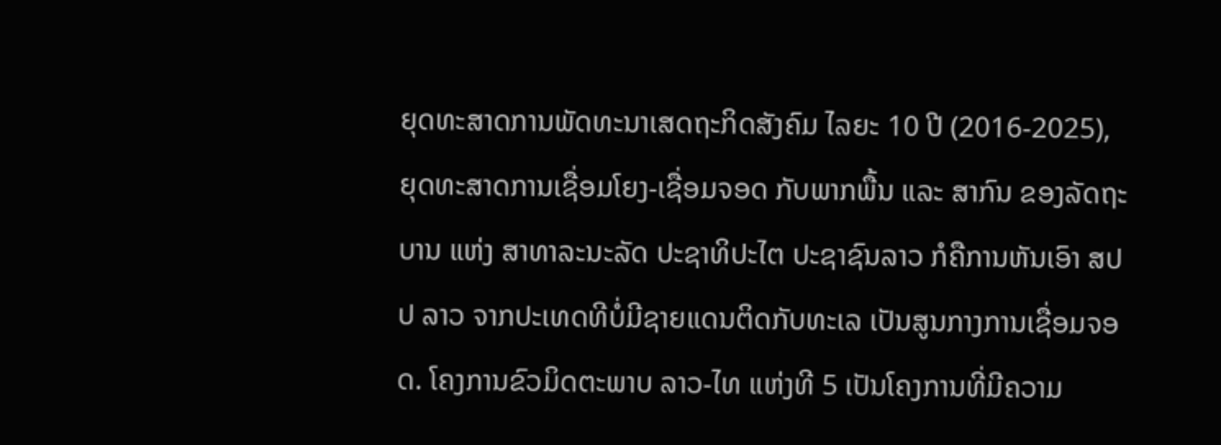ຍຸດທະສາດການພັດທະນາເສດຖະກິດສັງຄົມ ໄລຍະ 10 ປີ (2016-2025), ຍຸດທະສາດການເຊື່ອມໂຍງ-ເຊື່ອມຈອດ ກັບພາກພື້ນ ແລະ ສາກົນ ຂອງລັດຖະບານ ແຫ່ງ ສາທາລະນະລັດ ປະຊາທິປະໄຕ ປະຊາຊົນລາວ ກໍຄືການຫັນເອົາ ສປປ ລາວ ຈາກປະເທດທີບໍ່ມີຊາຍແດນຕິດກັບທະເລ ເປັນສູນກາງການເຊື່ອມຈອດ. ໂຄງການຂົວມິດຕະພາບ ລາວ-ໄທ ແຫ່ງທີ 5 ເປັນໂຄງການທີ່ມີຄວາມ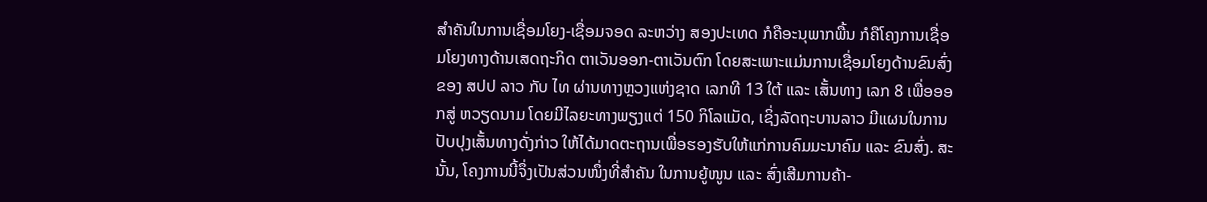ສໍາຄັນໃນການເຊື່ອມໂຍງ-ເຊື່ອມຈອດ ລະຫວ່າງ ສອງປະເທດ ກໍຄືອະນຸພາກພື້ນ ກໍຄືໂຄງການເຊື່ອມໂຍງທາງດ້ານເສດຖະກິດ ຕາເວັນອອກ-ຕາເວັນຕົກ ໂດຍສະເພາະແມ່ນການເຊື່ອມໂຍງດ້ານຂົນສົ່ງຂອງ ສປປ ລາວ ກັບ ໄທ ຜ່ານທາງຫຼວງແຫ່ງຊາດ ເລກທີ 13 ໃຕ້ ແລະ ເສັ້ນທາງ ເລກ 8 ເພື່ອອອກສູ່ ຫວຽດນາມ ໂດຍມີໄລຍະທາງພຽງແຕ່ 150 ກິໂລແມັດ, ເຊິ່ງລັດຖະບານລາວ ມີແຜນໃນການປັບປຸງເສັ້ນທາງດັ່ງກ່າວ ໃຫ້ໄດ້ມາດຕະຖານເພື່ອຮອງຮັບໃຫ້ແກ່ການຄົມມະນາຄົມ ແລະ ຂົນສົ່ງ. ສະນັ້ນ, ໂຄງການນີ້ຈຶ່ງເປັນສ່ວນໜຶ່ງທີ່ສໍາຄັນ ໃນການຍູ້ໜູນ ແລະ ສົ່ງເສີມການຄ້າ-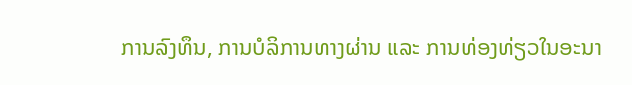ການລົງທຶນ, ການບໍລິການທາງຜ່ານ ແລະ ການທ່ອງທ່ຽວໃນອະນາ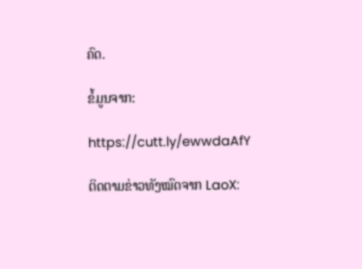ຄົດ.

ຂໍ້ມູນຈາກ:

https://cutt.ly/ewwdaAfY

ຕິດຕາມຂ່າວທັງໝົດຈາກ LaoX: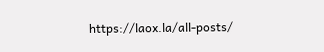https://laox.la/all-posts/